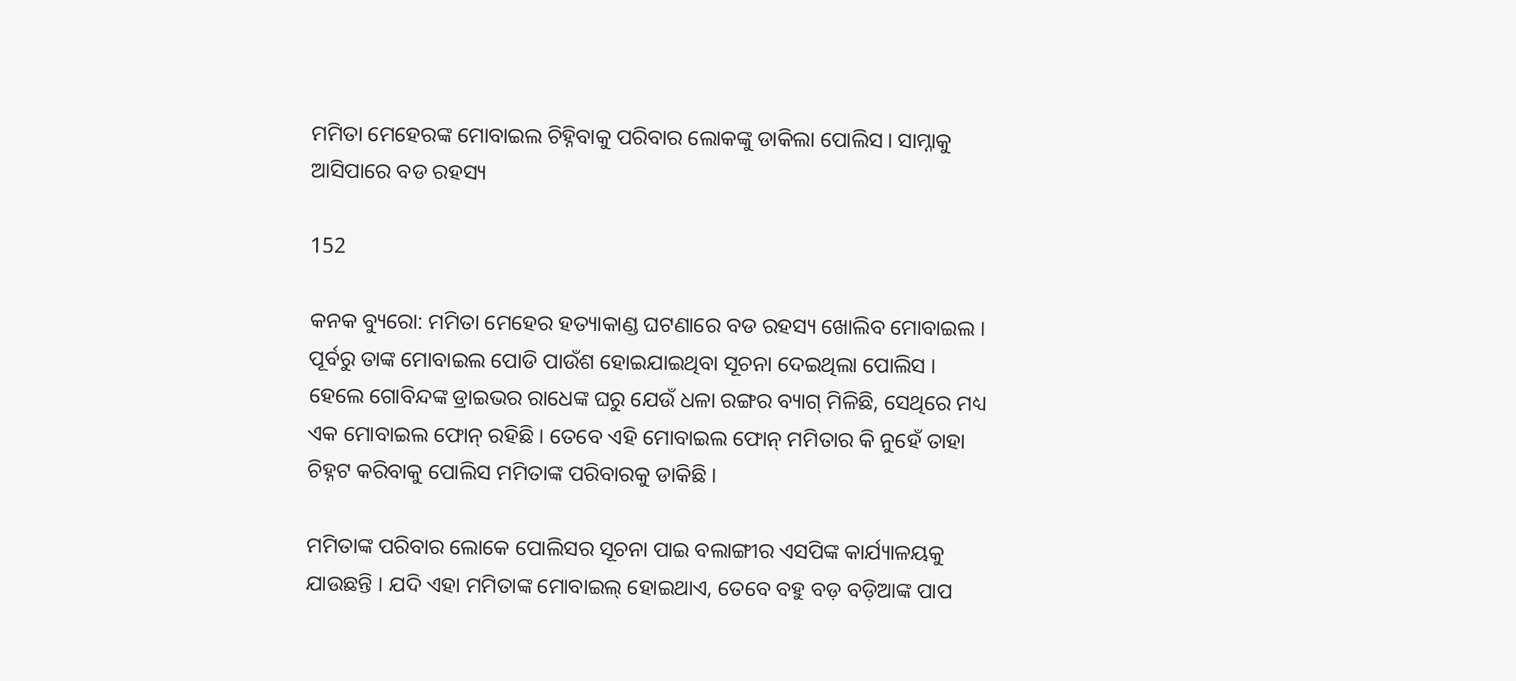ମମିତା ମେହେରଙ୍କ ମୋବାଇଲ ଚିହ୍ନିବାକୁ ପରିବାର ଲୋକଙ୍କୁ ଡାକିଲା ପୋଲିସ। ସାମ୍ନାକୁ ଆସିପାରେ ବଡ ରହସ୍ୟ

152

କନକ ବ୍ୟୁରୋ: ମମିତା ମେହେର ହତ୍ୟାକାଣ୍ଡ ଘଟଣାରେ ବଡ ରହସ୍ୟ ଖୋଲିବ ମୋବାଇଲ । ପୂର୍ବରୁ ତାଙ୍କ ମୋବାଇଲ ପୋଡି ପାଉଁଶ ହୋଇଯାଇଥିବା ସୂଚନା ଦେଇଥିଲା ପୋଲିସ । ହେଲେ ଗୋବିନ୍ଦଙ୍କ ଡ୍ରାଇଭର ରାଧେଙ୍କ ଘରୁ ଯେଉଁ ଧଳା ରଙ୍ଗର ବ୍ୟାଗ୍ ମିଳିଛି, ସେଥିରେ ମଧ୍ୟ ଏକ ମୋବାଇଲ ଫୋନ୍ ରହିଛି । ତେବେ ଏହି ମୋବାଇଲ ଫୋନ୍ ମମିତାର କି ନୁହେଁ ତାହା ଚିହ୍ନଟ କରିବାକୁ ପୋଲିସ ମମିତାଙ୍କ ପରିବାରକୁ ଡାକିଛି ।

ମମିତାଙ୍କ ପରିବାର ଲୋକେ ପୋଲିସର ସୂଚନା ପାଇ ବଲାଙ୍ଗୀର ଏସପିଙ୍କ କାର୍ଯ୍ୟାଳୟକୁ ଯାଉଛନ୍ତି । ଯଦି ଏହା ମମିତାଙ୍କ ମୋବାଇଲ୍ ହୋଇଥାଏ, ତେବେ ବହୁ ବଡ଼ ବଡ଼ିଆଙ୍କ ପାପ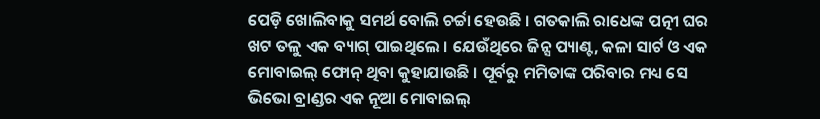ପେଡ଼ି ଖୋଲିବାକୁ ସମର୍ଥ ବୋଲି ଚର୍ଚ୍ଚା ହେଉଛି । ଗତକାଲି ରାଧେଙ୍କ ପତ୍ନୀ ଘର ଖଟ ତଳୁ ଏକ ବ୍ୟାଗ୍ ପାଇଥିଲେ । ଯେଉଁଥିରେ ଜିନ୍ସ ପ୍ୟାଣ୍ଟ, କଳା ସାର୍ଟ ଓ ଏକ ମୋବାଇଲ୍ ଫୋନ୍ ଥିବା କୁହାଯାଉଛି । ପୂର୍ବରୁ ମମିତାଙ୍କ ପରିବାର ମଧ୍ୟ ସେ ଭିଭୋ ବ୍ରାଣ୍ଡର ଏକ ନୂଆ ମୋବାଇଲ୍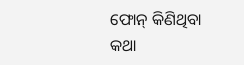ଫୋନ୍ କିଣିଥିବା କଥା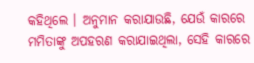କହିଥିଲେ । ଅନୁମାନ କରାଯାଉଛି, ଯେଉଁ କାରରେ ମମିତାଙ୍କୁ ଅପହରଣ କରାଯାଇଥିଲା, ସେହି କାରରେ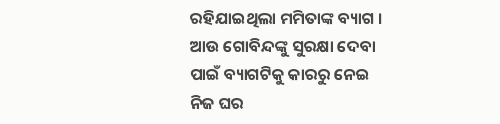ରହିଯାଇଥିଲା ମମିତାଙ୍କ ବ୍ୟାଗ । ଆଉ ଗୋବିନ୍ଦଙ୍କୁ ସୁରକ୍ଷା ଦେବା ପାଇଁ ବ୍ୟାଗଟିକୁ କାରରୁ ନେଇ ନିଜ ଘର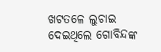ଖଟତଳେ ଲୁଚାଇ ଦେଇଥିଲେ ଗୋବିନ୍ଦଙ୍କ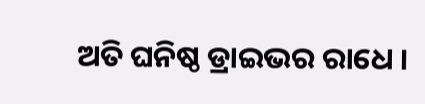ଅତି ଘନିଷ୍ଠ ଡ୍ରାଇଭର ରାଧେ ।